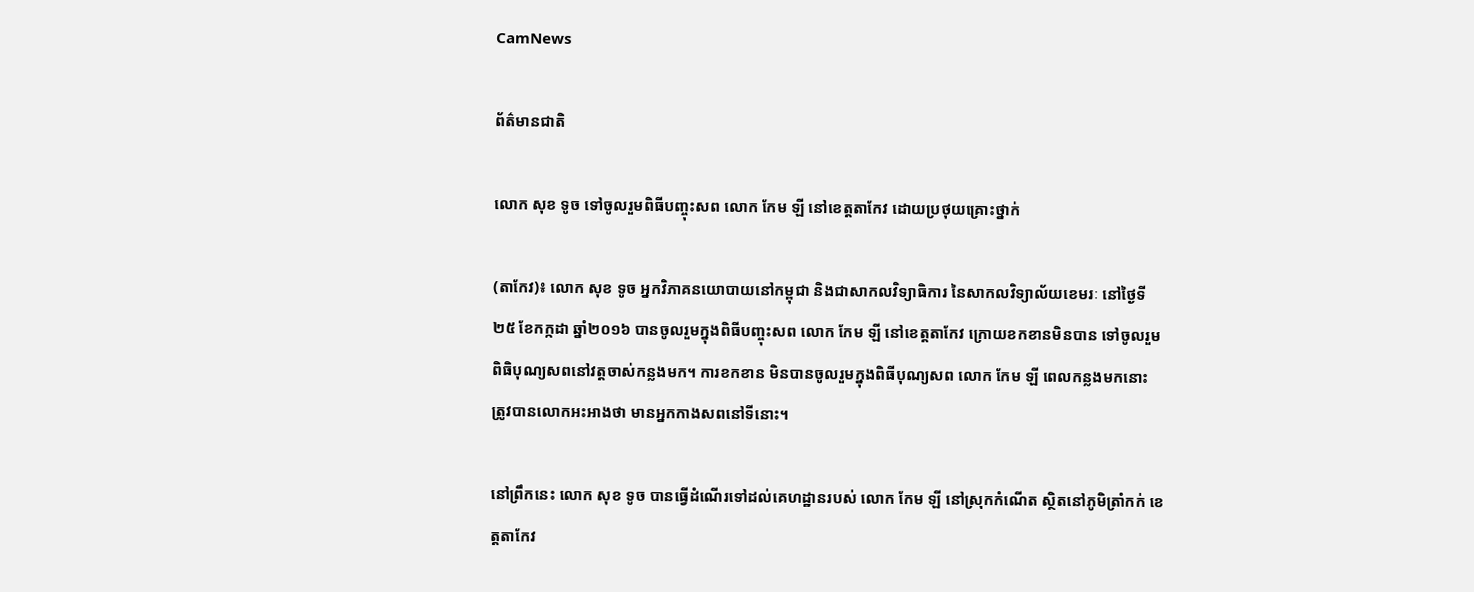CamNews

ព័ត៌មានជាតិ

លោក សុខ ទូច ទៅចូលរួមពិធីបញ្ចុះសព លោក កែម ឡី នៅខេត្តតាកែវ ដោយប្រថុយគ្រោះថ្នាក់

(តាកែវ)៖ លោក សុខ ទូច អ្នកវិភាគនយោបាយនៅកម្ពុជា និងជាសាកលវិទ្យាធិការ នៃសាកលវិទ្យាល័យខេមរៈ នៅថ្ងៃទី២៥ ខែកក្កដា ឆ្នាំ២០១៦ បានចូលរួមក្នុងពិធីបញ្ចុះសព លោក កែម ឡី នៅខេត្តតាកែវ ក្រោយខកខានមិនបាន ទៅចូលរួមពិធិបុណ្យសពនៅវត្តចាស់កន្លងមក។ ការខកខាន មិនបានចូលរួមក្នុងពិធីបុណ្យសព លោក កែម ឡី ពេលកន្លងមកនោះ ត្រូវបានលោកអះអាងថា មានអ្នកកាងសពនៅទីនោះ។

នៅព្រឹកនេះ លោក សុខ ទូច បានធ្វើដំណើរទៅដល់គេហដ្ឋានរបស់ លោក កែម ឡី នៅស្រុកកំណើត ស្ថិតនៅភូមិត្រាំកក់ ខេត្តតាកែវ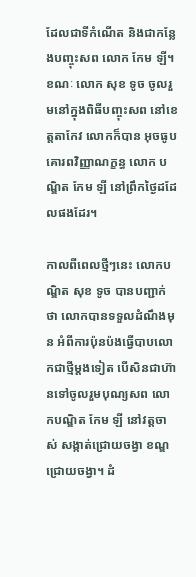ដែលជាទីកំណើត និងជាកន្លែងបញ្ចុះសព លោក កែម ឡី។ ខណៈ លោក សុខ ទូច ចូលរួមនៅក្នុងពិធីបញ្ចុះសព នៅខេត្តតាកែវ លោកក៏បាន អុចធូបគោរពវិញ្ញាណក្ខន្ធ លោក បណ្ឌិត កែម ឡី នៅព្រឹកថ្ងៃដដែលផងដែរ។

កាលពីពេលថ្មីៗនេះ លោកបណ្ឌិត សុខ ទូច បានបញ្ជាក់ថា លោកបានទទួលដំណឹងមុន អំពីការប៉ុនប៉ងធ្វើបាបលោកជាថ្មីម្តងទៀត បើសិនជាហ៊ានទៅចូលរួមបុណ្យសព លោកបណ្ឌិត កែម ឡី នៅវត្តចាស់ សង្កាត់ជ្រោយចង្វា ខណ្ឌជ្រោយចង្វា។ ដំ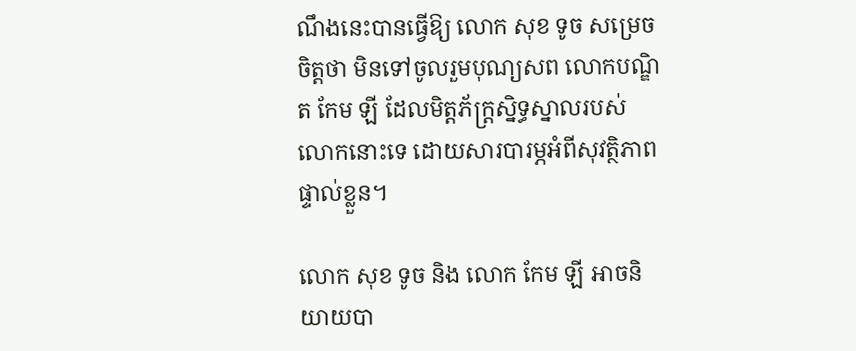ណឹងនេះបានធ្វើឱ្យ លោក សុខ ទូច សម្រេចចិត្តថា មិនទៅចូលរួមបុណ្យសព លោកបណ្ឌិត កែម ឡី ដែលមិត្តភ័ក្រ្តស្និទ្ធស្នាលរបស់ លោកនោះទេ ដោយសារបារម្ភអំពីសុវត្ថិភាពផ្ទាល់ខ្លួន។

លោក សុខ ទូច និង លោក កែម ឡី អាចនិយាយបា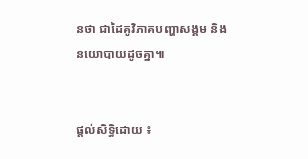នថា ជាដៃគូវិភាគបញ្ហាសង្គម និងនយោបាយដូចគ្នា៕


ផ្តល់សិទ្ធិដោយ ៖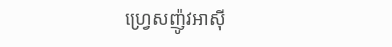ហ្រ្វេសញ៉ូវអាសុី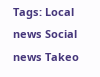Tags: Local news Social news Takeo